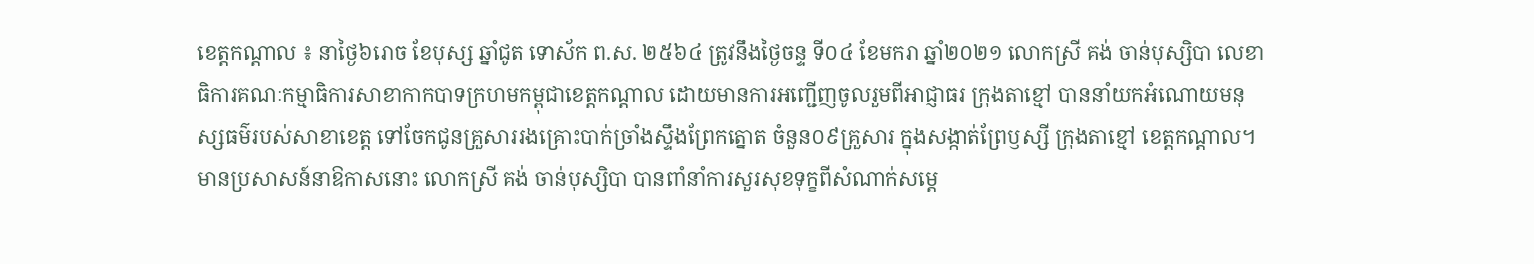ខេត្តកណ្តាល ៖ នាថ្ងៃ៦រោច ខែបុស្ស ឆ្នាំជូត ទោស័ក ព.ស. ២៥៦៤ ត្រូវនឹងថ្ងៃចន្ទ ទី០៤ ខែមករា ឆ្នាំ២០២១ លោកស្រី គង់ ចាន់បុស្សិបា លេខាធិការគណៈកម្មាធិការសាខាកាកបាទក្រហមកម្ពុជាខេត្តកណ្តាល ដោយមានការអញ្ជើញចូលរួមពីអាជ្ញាធរ ក្រុងតាខ្មៅ បាននាំយកអំណោយមនុស្សធម៌របស់សាខាខេត្ត ទៅចែកជូនគ្រួសាររងគ្រោះបាក់ច្រាំងស្ទឹងព្រែកត្នោត ចំនួន០៩គ្រួសារ ក្នុងសង្កាត់ព្រែឫស្សី ក្រុងតាខ្មៅ ខេត្តកណ្ដាល។
មានប្រសាសន៍នាឱកាសនោះ លោកស្រី គង់ ចាន់បុស្សិបា បានពាំនាំការសួរសុខទុក្ខពីសំណាក់សម្ដេ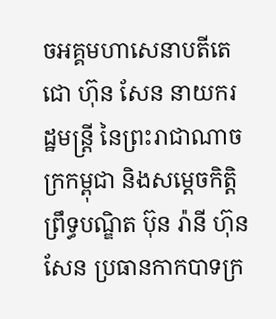ចអគ្គមហាសេនាបតីតេជោ ហ៊ុន សែន នាយករដ្ឋមន្ត្រី នៃព្រះរាជាណាចក្រកម្ពុជា និងសម្ដេចកិតិ្តព្រឹទ្ធបណ្ឌិត ប៊ុន រ៉ានី ហ៊ុន សែន ប្រធានកាកបាទក្រ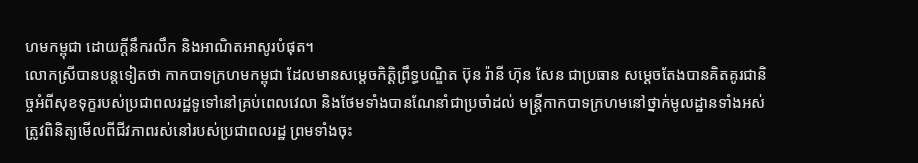ហមកម្ពុជា ដោយក្ដីនឹករលឹក និងអាណិតអាសូរបំផុត។
លោកស្រីបានបន្តទៀតថា កាកបាទក្រហមកម្ពុជា ដែលមានសម្តេចកិត្តិព្រឹទ្ធបណ្ឌិត ប៊ុន រ៉ានី ហ៊ុន សែន ជាប្រធាន សម្ដេចតែងបានគិតគូរជានិច្ចអំពីសុខទុក្ខរបស់ប្រជាពលរដ្ឋទូទៅនៅគ្រប់ពេលវេលា និងថែមទាំងបានណែនាំជាប្រចាំដល់ មន្រ្តីកាកបាទក្រហមនៅថ្នាក់មូលដ្ឋានទាំងអស់ ត្រូវពិនិត្យមើលពីជីវភាពរស់នៅរបស់ប្រជាពលរដ្ឋ ព្រមទាំងចុះ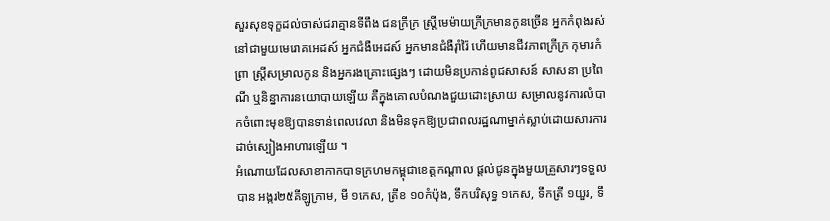សួរសុខទុក្ខដល់ចាស់ជរាគ្មានទីពឹង ជនក្រីក្រ ស្រី្តមេម៉ាយក្រីក្រមានកូនច្រើន អ្នកកំពុងរស់នៅជាមួយមេរោគអេដស៍ អ្នកជំងឺអេដស៍ អ្នកមានជំងឺរ៉ាំរ៉ៃ ហើយមានជីវភាពក្រីក្រ កុមារកំព្រា ស្រី្តសម្រាលកូន និងអ្នករងគ្រោះផ្សេងៗ ដោយមិនប្រកាន់ពូជសាសន៍ សាសនា ប្រពៃណី ឬនិន្នាការនយោបាយឡើយ គឺក្នុងគោលបំណងជួយដោះស្រាយ សម្រាលនូវការលំបាកចំពោះមុខឱ្យបានទាន់ពេលវេលា និងមិនទុកឱ្យប្រជាពលរដ្ឋណាម្នាក់ស្លាប់ដោយសារការដាច់ស្បៀងអាហារឡើយ ។
អំណោយដែលសាខាកាកបាទក្រហមកម្ពុជាខេត្ដកណ្តាល ផ្ដល់ជូនក្នុងមួយគ្រួសារៗទទួលបាន អង្ករ២៥គីឡូក្រាម, មី ១កេស, ត្រីខ ១០កំប៉ុង, ទឹកបរិសុទ្ធ ១កេស, ទឹកត្រី ១យួរ, ទឹ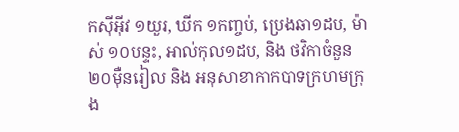កស៊ីអ៊ីវ ១យួរ, ឃីក ១កញ្ចប់, ប្រេងឆា១ដប, ម៉ាស់ ១០បន្ទះ, អាល់កុល១ដប, និង ថវិកាចំនួន ២០ម៉ឺនរៀល និង អនុសាខាកាកបាទក្រហមក្រុង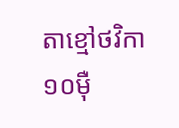តាខ្មៅថវិកា ១០ម៉ឺ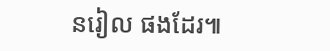នរៀល ផងដែរ៕